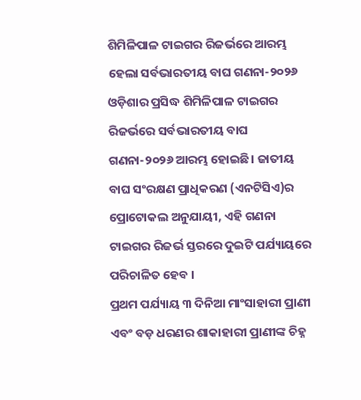ଶିମିଳିପାଳ ଟାଇଗର ରିଜର୍ଭରେ ଆରମ୍ଭ ହେଲା ସର୍ବଭାରତୀୟ ବାଘ ଗଣନା-୨୦୨୬
ଓଡ଼ିଶାର ପ୍ରସିଦ୍ଧ ଶିମିଳିପାଳ ଟାଇଗର ରିଜର୍ଭରେ ସର୍ବଭାରତୀୟ ବାଘ ଗଣନା-୨୦୨୬ ଆରମ୍ଭ ହୋଇଛି। ଜାତୀୟ ବାଘ ସଂରକ୍ଷଣ ପ୍ରାଧିକରଣ (ଏନଟିସିଏ)ର ପ୍ରୋଟୋକଲ ଅନୁଯାୟୀ, ଏହି ଗଣନା ଟାଇଗର ରିଜର୍ଭ ସ୍ତରରେ ଦୁଇଟି ପର୍ଯ୍ୟାୟରେ ପରିଚାଳିତ ହେବ ।
ପ୍ରଥମ ପର୍ଯ୍ୟାୟ ୩ ଦିନିଆ ମାଂସାହାରୀ ପ୍ରାଣୀ ଏବଂ ବଡ଼ ଧରଣର ଶାକାହାରୀ ପ୍ରାଣୀଙ୍କ ଚିହ୍ନ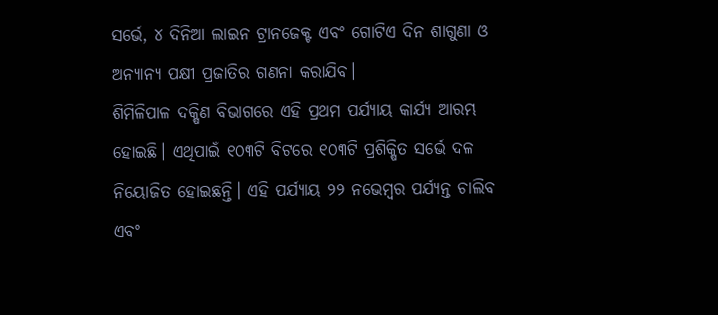ସର୍ଭେ, ୪ ଦିନିଆ ଲାଇନ ଟ୍ରାନଜେକ୍ଟ ଏବଂ ଗୋଟିଏ ଦିନ ଶାଗୁଣା ଓ ଅନ୍ୟାନ୍ୟ ପକ୍ଷୀ ପ୍ରଜାତିର ଗଣନା କରାଯିବ।
ଶିମିଳିପାଳ ଦକ୍ଷିଣ ବିଭାଗରେ ଏହି ପ୍ରଥମ ପର୍ଯ୍ୟାୟ କାର୍ଯ୍ୟ ଆରମ୍ଭ ହୋଇଛି। ଏଥିପାଇଁ ୧୦୩ଟି ବିଟରେ ୧୦୩ଟି ପ୍ରଶିକ୍ଷିତ ସର୍ଭେ ଦଳ ନିୟୋଜିତ ହୋଇଛନ୍ତି। ଏହି ପର୍ଯ୍ୟାୟ ୨୨ ନଭେମ୍ବର ପର୍ଯ୍ୟନ୍ତ ଚାଲିବ ଏବଂ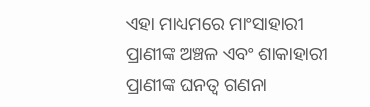ଏହା ମାଧ୍ୟମରେ ମାଂସାହାରୀ ପ୍ରାଣୀଙ୍କ ଅଞ୍ଚଳ ଏବଂ ଶାକାହାରୀ ପ୍ରାଣୀଙ୍କ ଘନତ୍ୱ ଗଣନା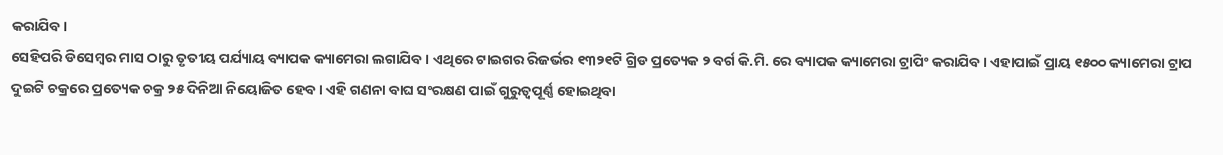କରାଯିବ।
ସେହିପରି ଡିସେମ୍ବର ମାସ ଠାରୁ ତୃତୀୟ ପର୍ଯ୍ୟାୟ ବ୍ୟାପକ କ୍ୟାମେରା ଲଗାଯିବ । ଏଥିରେ ଟାଇଗର ରିଜର୍ଭର ୧୩୨୧ଟି ଗ୍ରିଡ ପ୍ରତ୍ୟେକ ୨ ବର୍ଗ କି.ମି. ରେ ବ୍ୟାପକ କ୍ୟାମେରା ଟ୍ରାପିଂ କରାଯିବ। ଏହାପାଇଁ ପ୍ରାୟ ୧୫୦୦ କ୍ୟାମେରା ଟ୍ରାପ ଦୁଇଟି ଚକ୍ରରେ ପ୍ରତ୍ୟେକ ଚକ୍ର ୨୫ ଦିନିଆ ନିୟୋଜିତ ହେବ। ଏହି ଗଣନା ବାଘ ସଂରକ୍ଷଣ ପାଇଁ ଗୁରୁତ୍ୱପୂର୍ଣ୍ଣ ହୋଇଥିବା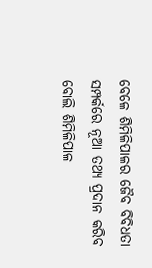ବେଳେ ଶିମିଳିପାଳର ଜୈବ ବିବିଧତା ସମ୍ପର୍କରେ ନୂଆ ତଥ୍ୟ ପ୍ରଦାନ କରିବ ବୋଲି ଶିମିଳିପାଳ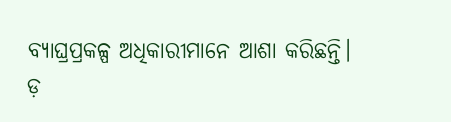ବ୍ୟାଘ୍ରପ୍ରକଳ୍ପ ଅଧିକାରୀମାନେ ଆଶା କରିଛନ୍ତି।
ଡ଼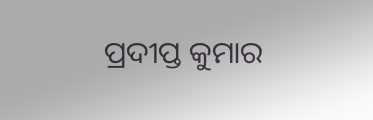ପ୍ରଦୀପ୍ତ କୁମାର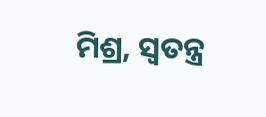ମିଶ୍ର, ସ୍ବତନ୍ତ୍ର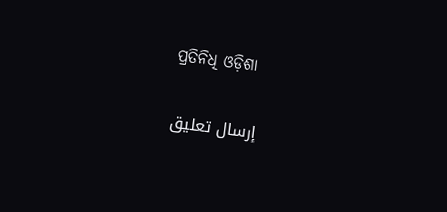ପ୍ରତିନିଧି ଓଡ଼ିଶା


إرسال تعليق